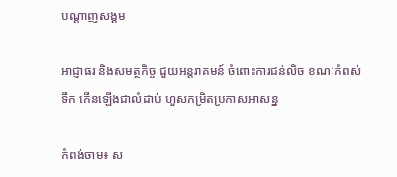បណ្តាញសង្គម

អាជ្ញាធរ និងសមត្ថកិច្ច ជួយអន្តរាគមន៍ ចំពោះការជន់លិច ខណៈកំពស់ទឹក កើនឡើងជាលំដាប់ ហួសកម្រិតប្រកាសអាសន្ន

កំពង់ចាម៖ ស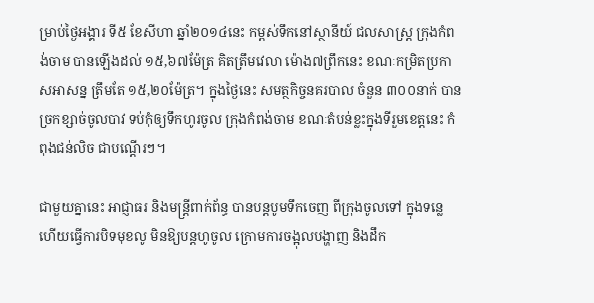ម្រាប់ថ្ងៃអង្គារ ទី៥ ខែសីហា ឆ្នាំ២០១៤នេះ កម្ពស់ទឹកនៅស្ថានីយ៍ ជលសាស្រ្ត ក្រុងកំពង់ចាម បានឡើងដល់ ១៥,៦៧ម៉ែត្រ គិតត្រឹមវេលា ម៉ោង៧ព្រឹកនេះ ខណៈកម្រិតប្រកាសអាសន្ន ត្រឹមតែ ១៥,២០ម៉ែត្រ។ ក្នុងថ្ងៃនេះ សមត្ថកិច្ចនគរបាល ចំនួន ៣០០នាក់ បានច្រកខ្សាច់ចូលបាវ ទប់កុំឲ្យទឹកហូរចូល ក្រុងកំពង់ចាម ខណៈតំបន់ខ្លះក្នុងទីរួមខេត្តនេះ កំពុងជន់លិច ជាបណ្តើរៗ។

ជាមួយគ្នានេះ អាជ្ញាធរ និងមន្ដ្រីពាក់ព័ន្ធ បានបន្ដបូមទឹកចេញ ពីក្រុងចូលទៅ ក្នុងទន្លេ ហើយធ្វើការបិទមុខលូ មិនឱ្យបន្ដហូចូល ក្រោមការចង្អុលបង្ហាញ និងដឹក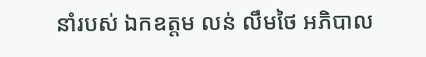នាំរបស់ ឯកឧត្តម លន់ លឹមថៃ អភិបាល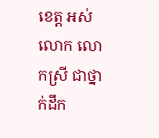ខេត្ត អស់លោក លោកស្រី ជាថ្នាក់ដឹក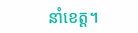នាំខេត្ត។